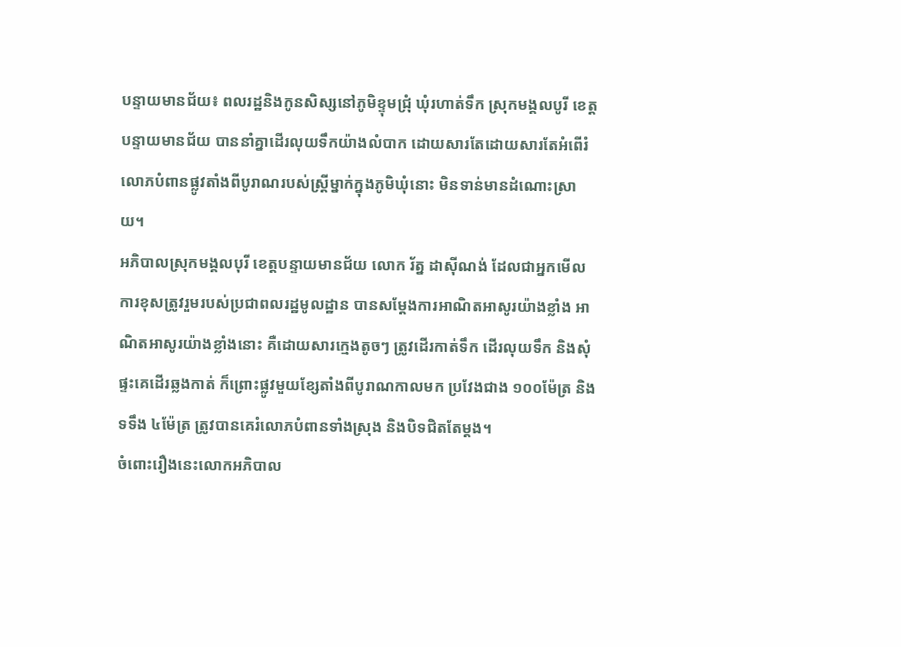បន្ទាយមានជ័យ៖ ពលរដ្ឋនិងកូនសិស្សនៅភូមិខ្ទុមជ្រុំ ឃុំរហាត់ទឹក ស្រុកមង្គលបូរី ខេត្តបន្ទាយមានជ័យ បាននាំគ្នាដើរលុយទឹកយ៉ាងលំបាក ដោយសារតែដោយសារតែអំពើរំលោភបំពានផ្លូវតាំងពីបូរាណរបស់ស្រ្តីម្នាក់ក្នុងភូមិឃុំនោះ មិនទាន់មានដំណោះស្រាយ។
អភិបាលស្រុកមង្គលបុរី ខេត្តបន្ទាយមានជ័យ លោក រ័ត្ន ដាស៊ីណង់ ដែលជាអ្នកមើលការខុសត្រូវរួមរបស់ប្រជាពលរដ្ឋមូលដ្ឋាន បានសម្តែងការអាណិតអាសូរយ៉ាងខ្លាំង អាណិតអាសូរយ៉ាងខ្លាំងនោះ គឺដោយសារក្មេងតូចៗ ត្រូវដើរកាត់ទឹក ដើរលុយទឹក និងសុំផ្ទះគេដើរឆ្លងកាត់ ក៏ព្រោះផ្លូវមួយខ្សែតាំងពីបូរាណកាលមក ប្រវែងជាង ១០០ម៉ែត្រ និងទទឹង ៤ម៉ែត្រ ត្រូវបានគេរំលោភបំពានទាំងស្រុង និងបិទជិតតែម្តង។
ចំពោះរឿងនេះលោកអភិបាល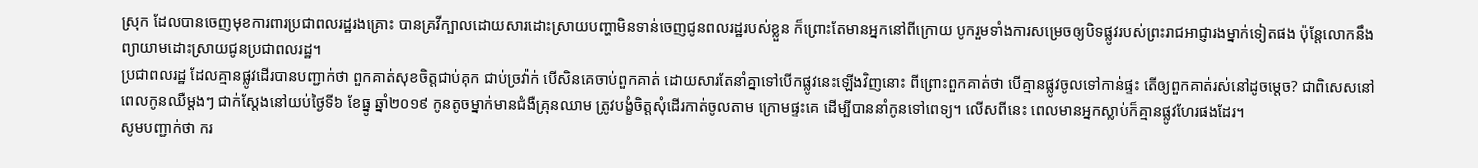ស្រុក ដែលបានចេញមុខការពារប្រជាពលរដ្ឋរងគ្រោះ បានគ្រវីក្បាលដោយសារដោះស្រាយបញ្ហាមិនទាន់ចេញជូនពលរដ្ឋរបស់ខ្លួន ក៏ព្រោះតែមានអ្នកនៅពីក្រោយ បូករួមទាំងការសម្រេចឲ្យបិទផ្លូវរបស់ព្រះរាជអាជ្ញារងម្នាក់ទៀតផង ប៉ុន្តែលោកនឹងព្យាយាមដោះស្រាយជូនប្រជាពលរដ្ឋ។
ប្រជាពលរដ្ឋ ដែលគ្មានផ្លូវដើរបានបញ្ជាក់ថា ពួកគាត់សុខចិត្តជាប់គុក ជាប់ច្រវ៉ាក់ បើសិនគេចាប់ពួកគាត់ ដោយសារតែនាំគ្នាទៅបើកផ្លូវនេះឡើងវិញនោះ ពីព្រោះពួកគាត់ថា បើគ្មានផ្លូវចូលទៅកាន់ផ្ទះ តើឲ្យពួកគាត់រស់នៅដូចម្តេច? ជាពិសេសនៅពេលកូនឈឺម្តងៗ ជាក់ស្តែងនៅយប់ថ្ងៃទី៦ ខែធ្នូ ឆ្នាំ២០១៩ កូនតូចម្នាក់មានជំងឺគ្រុនឈាម ត្រូវបង្ខំចិត្តសុំដើរកាត់ចូលតាម ក្រោមផ្ទះគេ ដើម្បីបាននាំកូនទៅពេទ្យ។ លើសពីនេះ ពេលមានអ្នកស្លាប់ក៏គ្មានផ្លូវហែរផងដែរ។
សូមបញ្ជាក់ថា ករ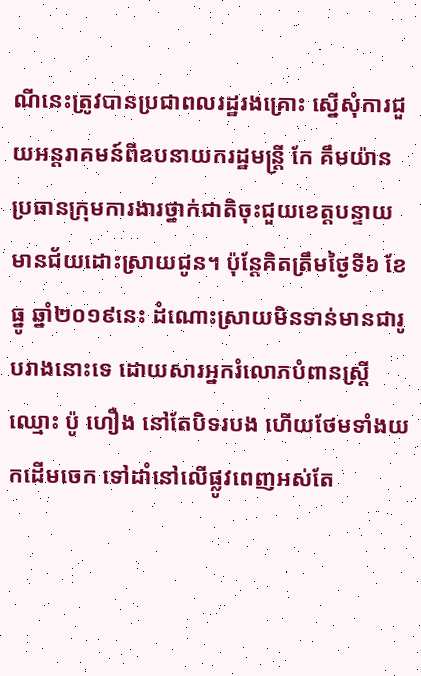ណីនេះត្រូវបានប្រជាពលរដ្ឋរងគ្រោះ ស្នើសុំការជួយអន្តរាគមន៍ពីឧបនាយករដ្ឋមន្ត្រី កែ គឹមយ៉ាន ប្រធានក្រុមការងារថ្នាក់ជាតិចុះជួយខេត្តបន្ទាយមានជ័យដោះស្រាយជូន។ ប៉ុន្តែគិតត្រឹមថ្ងៃទី៦ ខែធ្នូ ឆ្នាំ២០១៩នេះ ដំណោះស្រាយមិនទាន់មានជារូបរាងនោះទេ ដោយសារអ្នករំលោភបំពានស្រ្តីឈ្មោះ ប៉ូ ហឿង នៅតែបិទរបង ហើយថែមទាំងយកដើមចេក ទៅដាំនៅលើផ្លូវពេញអស់តែ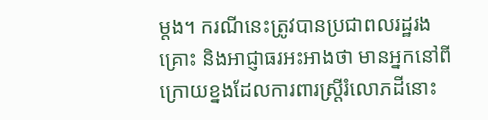ម្តង។ ករណីនេះត្រូវបានប្រជាពលរដ្ឋរងគ្រោះ និងអាជ្ញាធរអះអាងថា មានអ្នកនៅពីក្រោយខ្នងដែលការពារស្រ្តីរំលោភដីនោះ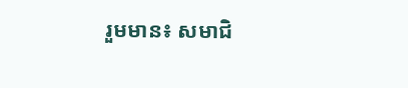រួមមាន៖ សមាជិ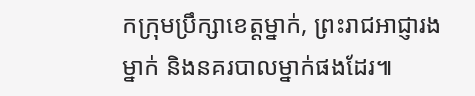កក្រុមប្រឹក្សាខេត្តម្នាក់, ព្រះរាជអាជ្ញារងម្នាក់ និងនគរបាលម្នាក់ផងដែរ៕